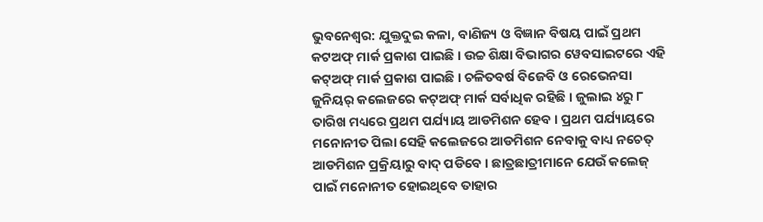ଭୁବନେଶ୍ୱର: ଯୁକ୍ତଦୁଇ କଳା, ବାଣିଜ୍ୟ ଓ ବିଜ୍ଞାନ ବିଷୟ ପାଇଁ ପ୍ରଥମ କଟଅଫ୍ ମାର୍କ ପ୍ରକାଶ ପାଇଛି । ଉଚ୍ଚ ଶିକ୍ଷା ବିଭାଗର ୱେବସାଇଟରେ ଏହି କଟ୍ଅଫ୍ ମାର୍କ ପ୍ରକାଶ ପାଇଛି । ଚଳିତବର୍ଷ ବିଜେବି ଓ ରେଭେନସା ଜୁନିୟର୍ କଲେଜରେ କଟ୍ଅଫ୍ ମାର୍କ ସର୍ବାଧିକ ରହିଛି । ଜୁଲାଇ ୪ରୁ ୮ ତାରିଖ ମଧ୍ୟରେ ପ୍ରଥମ ପର୍ଯ୍ୟାୟ ଆଡମିଶନ ହେବ । ପ୍ରଥମ ପର୍ଯ୍ୟାୟରେ ମନୋନୀତ ପିଲା ସେହି କଲେଜରେ ଆଡମିଶନ ନେବାକୁ ବାଧ୍ୟ ନଚେତ୍ ଆଡମିଶନ ପ୍ରକ୍ରିୟାରୁ ବାଦ୍ ପଡିବେ । ଛାତ୍ରଛାତ୍ରୀମାନେ ଯେଉଁ କଲେଜ୍ ପାଇଁ ମନୋନୀତ ହୋଇଥିବେ ତାହାର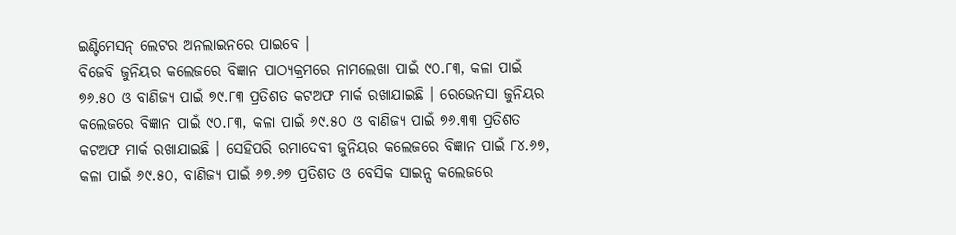ଇଣ୍ଟିମେସନ୍ ଲେଟର ଅନଲାଇନରେ ପାଇବେ ।
ବିଜେବି ଜୁନିୟର କଲେଜରେ ବିଜ୍ଞାନ ପାଠ୍ୟକ୍ରମରେ ନାମଲେଖା ପାଇଁ ୯୦.୮୩, କଳା ପାଇଁ ୭୬.୫୦ ଓ ବାଣିଜ୍ୟ ପାଇଁ ୭୯.୮୩ ପ୍ରତିଶତ କଟଅଫ ମାର୍କ ରଖାଯାଇଛି । ରେଭେନସା ଜୁନିୟର କଲେଜରେ ବିଜ୍ଞାନ ପାଇଁ ୯୦.୮୩, କଳା ପାଇଁ ୬୯.୫୦ ଓ ବାଣିଜ୍ୟ ପାଇଁ ୭୬.୩୩ ପ୍ରତିଶତ କଟଅଫ ମାର୍କ ରଖାଯାଇଛି । ସେହିପରି ରମାଦେବୀ ଜୁନିୟର କଲେଜରେ ବିଜ୍ଞାନ ପାଇଁ ୮୪.୬୭, କଳା ପାଇଁ ୬୯.୫୦, ବାଣିଜ୍ୟ ପାଇଁ ୬୭.୬୭ ପ୍ରତିଶତ ଓ ବେସିକ ସାଇନ୍ସ କଲେଜରେ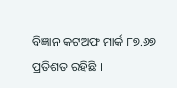ବିଜ୍ଞାନ କଟଅଫ ମାର୍କ ୮୭.୬୭ ପ୍ରତିଶତ ରହିଛି ।